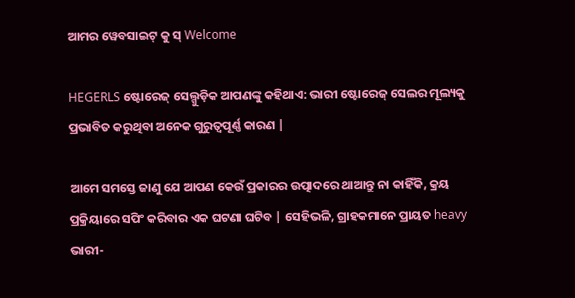ଆମର ୱେବସାଇଟ୍ କୁ ସ୍ Welcome

HEGERLS ଷ୍ଟୋରେଜ୍ ସେଲ୍ଗୁଡ଼ିକ ଆପଣଙ୍କୁ କହିଥାଏ: ଭାରୀ ଷ୍ଟୋରେଜ୍ ସେଲର ମୂଲ୍ୟକୁ ପ୍ରଭାବିତ କରୁଥିବା ଅନେକ ଗୁରୁତ୍ୱପୂର୍ଣ୍ଣ କାରଣ |

ଆମେ ସମସ୍ତେ ଜାଣୁ ଯେ ଆପଣ କେଉଁ ପ୍ରକାରର ଉତ୍ପାଦରେ ଥାଆନ୍ତୁ ନା କାହିଁକି, କ୍ରୟ ପ୍ରକ୍ରିୟାରେ ସପିଂ କରିବାର ଏକ ଘଟଣା ଘଟିବ | ସେହିଭଳି, ଗ୍ରାହକମାନେ ପ୍ରାୟତ heavy ଭାରୀ-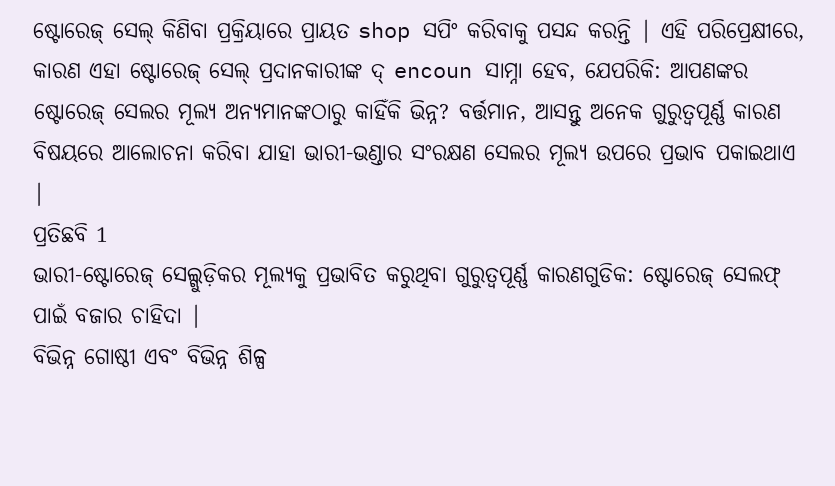ଷ୍ଟୋରେଜ୍ ସେଲ୍ କିଣିବା ପ୍ରକ୍ରିୟାରେ ପ୍ରାୟତ shop ସପିଂ କରିବାକୁ ପସନ୍ଦ କରନ୍ତି | ଏହି ପରିପ୍ରେକ୍ଷୀରେ, କାରଣ ଏହା ଷ୍ଟୋରେଜ୍ ସେଲ୍ ପ୍ରଦାନକାରୀଙ୍କ ଦ୍ encoun ସାମ୍ନା ହେବ, ଯେପରିକି: ଆପଣଙ୍କର ଷ୍ଟୋରେଜ୍ ସେଲର ମୂଲ୍ୟ ଅନ୍ୟମାନଙ୍କଠାରୁ କାହିଁକି ଭିନ୍ନ? ବର୍ତ୍ତମାନ, ଆସନ୍ତୁ ଅନେକ ଗୁରୁତ୍ୱପୂର୍ଣ୍ଣ କାରଣ ବିଷୟରେ ଆଲୋଚନା କରିବା ଯାହା ଭାରୀ-ଭଣ୍ଡାର ସଂରକ୍ଷଣ ସେଲର ମୂଲ୍ୟ ଉପରେ ପ୍ରଭାବ ପକାଇଥାଏ |
ପ୍ରତିଛବି 1
ଭାରୀ-ଷ୍ଟୋରେଜ୍ ସେଲ୍ଗୁଡ଼ିକର ମୂଲ୍ୟକୁ ପ୍ରଭାବିତ କରୁଥିବା ଗୁରୁତ୍ୱପୂର୍ଣ୍ଣ କାରଣଗୁଡିକ: ଷ୍ଟୋରେଜ୍ ସେଲଫ୍ ପାଇଁ ବଜାର ଚାହିଦା |
ବିଭିନ୍ନ ଗୋଷ୍ଠୀ ଏବଂ ବିଭିନ୍ନ ଶିଳ୍ପ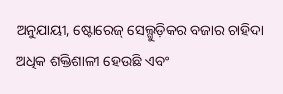ଅନୁଯାୟୀ, ଷ୍ଟୋରେଜ୍ ସେଲ୍ଗୁଡ଼ିକର ବଜାର ଚାହିଦା ଅଧିକ ଶକ୍ତିଶାଳୀ ହେଉଛି ଏବଂ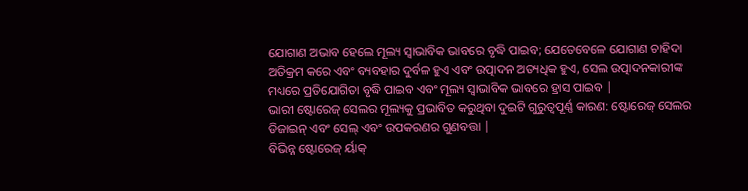ଯୋଗାଣ ଅଭାବ ହେଲେ ମୂଲ୍ୟ ସ୍ୱାଭାବିକ ଭାବରେ ବୃଦ୍ଧି ପାଇବ; ଯେତେବେଳେ ଯୋଗାଣ ଚାହିଦା ଅତିକ୍ରମ କରେ ଏବଂ ବ୍ୟବହାର ଦୁର୍ବଳ ହୁଏ ଏବଂ ଉତ୍ପାଦନ ଅତ୍ୟଧିକ ହୁଏ, ସେଲ ଉତ୍ପାଦନକାରୀଙ୍କ ମଧ୍ୟରେ ପ୍ରତିଯୋଗିତା ବୃଦ୍ଧି ପାଇବ ଏବଂ ମୂଲ୍ୟ ସ୍ୱାଭାବିକ ଭାବରେ ହ୍ରାସ ପାଇବ |
ଭାରୀ ଷ୍ଟୋରେଜ୍ ସେଲର ମୂଲ୍ୟକୁ ପ୍ରଭାବିତ କରୁଥିବା ଦୁଇଟି ଗୁରୁତ୍ୱପୂର୍ଣ୍ଣ କାରଣ: ଷ୍ଟୋରେଜ୍ ସେଲର ଡିଜାଇନ୍ ଏବଂ ସେଲ୍ ଏବଂ ଉପକରଣର ଗୁଣବତ୍ତା |
ବିଭିନ୍ନ ଷ୍ଟୋରେଜ୍ ର୍ୟାକ୍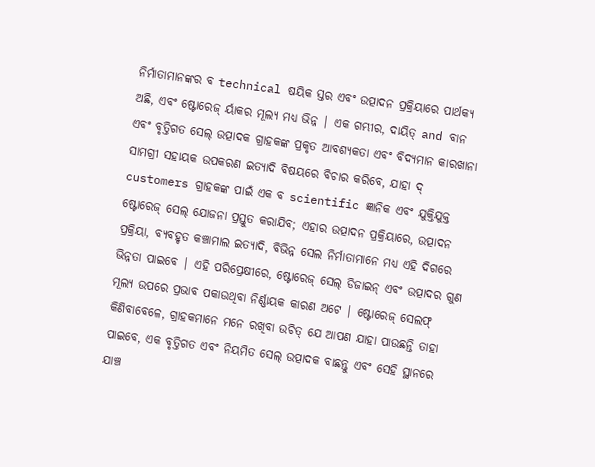ନିର୍ମାତାମାନଙ୍କର ବ technical ଷୟିକ ସ୍ତର ଏବଂ ଉତ୍ପାଦନ ପ୍ରକ୍ରିୟାରେ ପାର୍ଥକ୍ୟ ଅଛି, ଏବଂ ଷ୍ଟୋରେଜ୍ ର୍ୟାକର ମୂଲ୍ୟ ମଧ୍ୟ ଭିନ୍ନ | ଏକ ଗମ୍ଭୀର, ଦାୟିତ୍ and ବାନ ଏବଂ ବୃତ୍ତିଗତ ସେଲ୍ ଉତ୍ପାଦକ ଗ୍ରାହକଙ୍କ ପ୍ରକୃତ ଆବଶ୍ୟକତା ଏବଂ ବିଦ୍ୟମାନ କାରଖାନା ସାମଗ୍ରୀ ସହାୟକ ଉପକରଣ ଇତ୍ୟାଦି ବିଷୟରେ ବିଚାର କରିବେ, ଯାହା ଦ୍ customers ଗ୍ରାହକଙ୍କ ପାଇଁ ଏକ ବ scientific ଜ୍ଞାନିକ ଏବଂ ଯୁକ୍ତିଯୁକ୍ତ ଷ୍ଟୋରେଜ୍ ସେଲ୍ ଯୋଜନା ପ୍ରସ୍ତୁତ କରାଯିବ; ଏହାର ଉତ୍ପାଦନ ପ୍ରକ୍ରିୟାରେ, ଉତ୍ପାଦନ ପ୍ରକ୍ରିୟା, ବ୍ୟବହୃତ କଞ୍ଚାମାଲ ଇତ୍ୟାଦି, ବିଭିନ୍ନ ସେଲ ନିର୍ମାତାମାନେ ମଧ୍ୟ ଏହି ଦିଗରେ ଭିନ୍ନତା ପାଇବେ | ଏହି ପରିପ୍ରେକ୍ଷୀରେ, ଷ୍ଟୋରେଜ୍ ସେଲ୍ ଡିଜାଇନ୍ ଏବଂ ଉତ୍ପାଦର ଗୁଣ ମୂଲ୍ୟ ଉପରେ ପ୍ରଭାବ ପକାଉଥିବା ନିର୍ଣ୍ଣାୟକ କାରଣ ଅଟେ | ଷ୍ଟୋରେଜ୍ ସେଲଫ୍ କିଣିବାବେଳେ, ଗ୍ରାହକମାନେ ମନେ ରଖିବା ଉଚିତ୍ ଯେ ଆପଣ ଯାହା ପାଉଛନ୍ତି ତାହା ପାଇବେ, ଏକ ବୃତ୍ତିଗତ ଏବଂ ନିୟମିତ ସେଲ୍ ଉତ୍ପାଦକ ବାଛନ୍ତୁ ଏବଂ ସେହି ସ୍ଥାନରେ ଯାଞ୍ଚ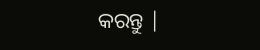କରନ୍ତୁ |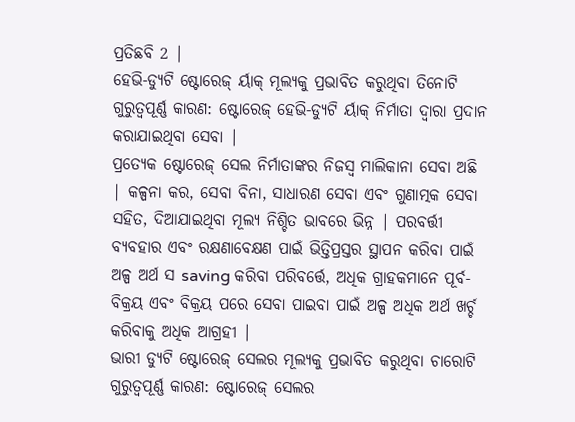ପ୍ରତିଛବି 2 |
ହେଭି-ଡ୍ୟୁଟି ଷ୍ଟୋରେଜ୍ ର୍ୟାକ୍ ମୂଲ୍ୟକୁ ପ୍ରଭାବିତ କରୁଥିବା ତିନୋଟି ଗୁରୁତ୍ୱପୂର୍ଣ୍ଣ କାରଣ: ଷ୍ଟୋରେଜ୍ ହେଭି-ଡ୍ୟୁଟି ର୍ୟାକ୍ ନିର୍ମାତା ଦ୍ୱାରା ପ୍ରଦାନ କରାଯାଇଥିବା ସେବା |
ପ୍ରତ୍ୟେକ ଷ୍ଟୋରେଜ୍ ସେଲ ନିର୍ମାତାଙ୍କର ନିଜସ୍ୱ ମାଲିକାନା ସେବା ଅଛି | କଳ୍ପନା କର, ସେବା ବିନା, ସାଧାରଣ ସେବା ଏବଂ ଗୁଣାତ୍ମକ ସେବା ସହିତ, ଦିଆଯାଇଥିବା ମୂଲ୍ୟ ନିଶ୍ଚିତ ଭାବରେ ଭିନ୍ନ | ପରବର୍ତ୍ତୀ ବ୍ୟବହାର ଏବଂ ରକ୍ଷଣାବେକ୍ଷଣ ପାଇଁ ଭିତ୍ତିପ୍ରସ୍ତର ସ୍ଥାପନ କରିବା ପାଇଁ ଅଳ୍ପ ଅର୍ଥ ସ saving କରିବା ପରିବର୍ତ୍ତେ, ଅଧିକ ଗ୍ରାହକମାନେ ପୂର୍ବ-ବିକ୍ରୟ ଏବଂ ବିକ୍ରୟ ପରେ ସେବା ପାଇବା ପାଇଁ ଅଳ୍ପ ଅଧିକ ଅର୍ଥ ଖର୍ଚ୍ଚ କରିବାକୁ ଅଧିକ ଆଗ୍ରହୀ |
ଭାରୀ ଡ୍ୟୁଟି ଷ୍ଟୋରେଜ୍ ସେଲର ମୂଲ୍ୟକୁ ପ୍ରଭାବିତ କରୁଥିବା ଚାରୋଟି ଗୁରୁତ୍ୱପୂର୍ଣ୍ଣ କାରଣ: ଷ୍ଟୋରେଜ୍ ସେଲର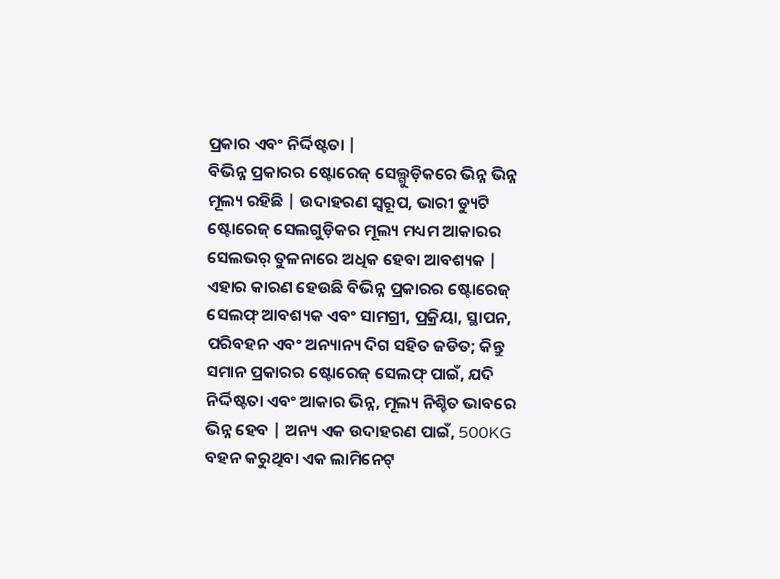ପ୍ରକାର ଏବଂ ନିର୍ଦ୍ଦିଷ୍ଟତା |
ବିଭିନ୍ନ ପ୍ରକାରର ଷ୍ଟୋରେଜ୍ ସେଲ୍ଗୁଡ଼ିକରେ ଭିନ୍ନ ଭିନ୍ନ ମୂଲ୍ୟ ରହିଛି | ଉଦାହରଣ ସ୍ୱରୂପ, ଭାରୀ ଡ୍ୟୁଟି ଷ୍ଟୋରେଜ୍ ସେଲଗୁଡ଼ିକର ମୂଲ୍ୟ ମଧ୍ୟମ ଆକାରର ସେଲଭର୍ ତୁଳନାରେ ଅଧିକ ହେବା ଆବଶ୍ୟକ | ଏହାର କାରଣ ହେଉଛି ବିଭିନ୍ନ ପ୍ରକାରର ଷ୍ଟୋରେଜ୍ ସେଲଫ୍ ଆବଶ୍ୟକ ଏବଂ ସାମଗ୍ରୀ, ପ୍ରକ୍ରିୟା, ସ୍ଥାପନ, ପରିବହନ ଏବଂ ଅନ୍ୟାନ୍ୟ ଦିଗ ସହିତ ଜଡିତ; କିନ୍ତୁ ସମାନ ପ୍ରକାରର ଷ୍ଟୋରେଜ୍ ସେଲଫ୍ ପାଇଁ, ଯଦି ନିର୍ଦ୍ଦିଷ୍ଟତା ଏବଂ ଆକାର ଭିନ୍ନ, ମୂଲ୍ୟ ନିଶ୍ଚିତ ଭାବରେ ଭିନ୍ନ ହେବ | ଅନ୍ୟ ଏକ ଉଦାହରଣ ପାଇଁ, 500KG ବହନ କରୁଥିବା ଏକ ଲାମିନେଟ୍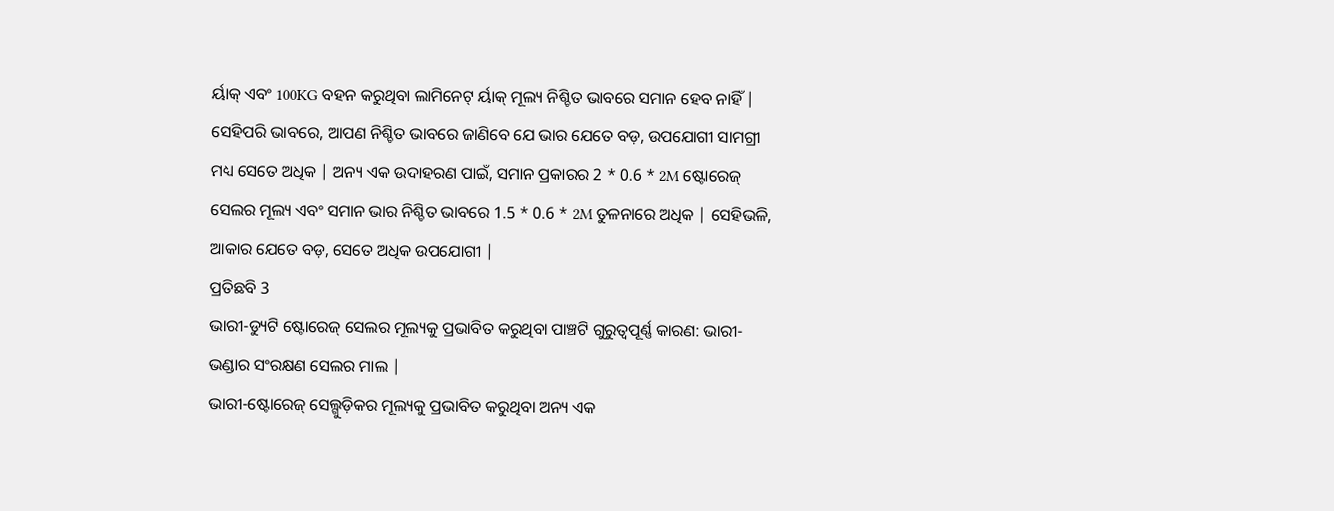ର୍ୟାକ୍ ଏବଂ 100KG ବହନ କରୁଥିବା ଲାମିନେଟ୍ ର୍ୟାକ୍ ମୂଲ୍ୟ ନିଶ୍ଚିତ ଭାବରେ ସମାନ ହେବ ନାହିଁ | ସେହିପରି ଭାବରେ, ଆପଣ ନିଶ୍ଚିତ ଭାବରେ ଜାଣିବେ ଯେ ଭାର ଯେତେ ବଡ଼, ଉପଯୋଗୀ ସାମଗ୍ରୀ ମଧ୍ୟ ସେତେ ଅଧିକ | ଅନ୍ୟ ଏକ ଉଦାହରଣ ପାଇଁ, ସମାନ ପ୍ରକାରର 2 * 0.6 * 2M ଷ୍ଟୋରେଜ୍ ସେଲର ମୂଲ୍ୟ ଏବଂ ସମାନ ଭାର ନିଶ୍ଚିତ ଭାବରେ 1.5 * 0.6 * 2M ତୁଳନାରେ ଅଧିକ | ସେହିଭଳି, ଆକାର ଯେତେ ବଡ଼, ସେତେ ଅଧିକ ଉପଯୋଗୀ |
ପ୍ରତିଛବି 3
ଭାରୀ-ଡ୍ୟୁଟି ଷ୍ଟୋରେଜ୍ ସେଲର ମୂଲ୍ୟକୁ ପ୍ରଭାବିତ କରୁଥିବା ପାଞ୍ଚଟି ଗୁରୁତ୍ୱପୂର୍ଣ୍ଣ କାରଣ: ଭାରୀ-ଭଣ୍ଡାର ସଂରକ୍ଷଣ ସେଲର ମାଲ |
ଭାରୀ-ଷ୍ଟୋରେଜ୍ ସେଲ୍ଗୁଡ଼ିକର ମୂଲ୍ୟକୁ ପ୍ରଭାବିତ କରୁଥିବା ଅନ୍ୟ ଏକ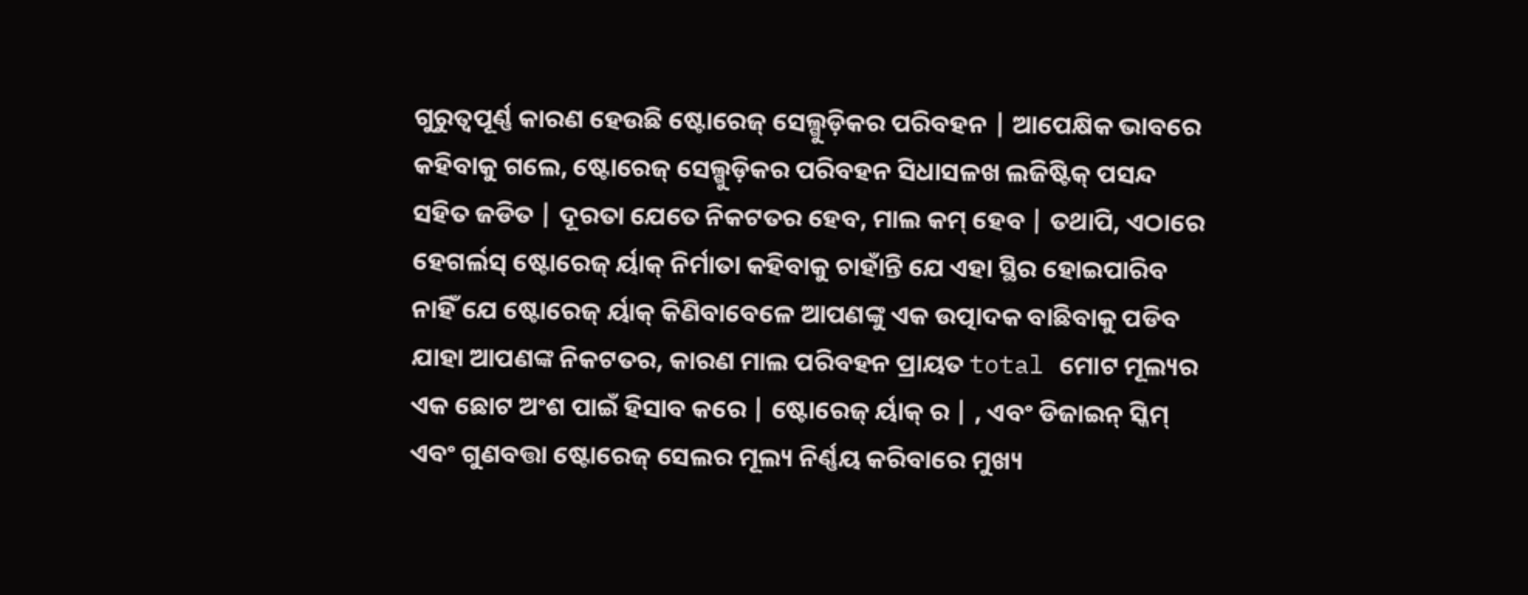ଗୁରୁତ୍ୱପୂର୍ଣ୍ଣ କାରଣ ହେଉଛି ଷ୍ଟୋରେଜ୍ ସେଲ୍ଗୁଡ଼ିକର ପରିବହନ | ଆପେକ୍ଷିକ ଭାବରେ କହିବାକୁ ଗଲେ, ଷ୍ଟୋରେଜ୍ ସେଲ୍ଗୁଡ଼ିକର ପରିବହନ ସିଧାସଳଖ ଲଜିଷ୍ଟିକ୍ ପସନ୍ଦ ସହିତ ଜଡିତ | ଦୂରତା ଯେତେ ନିକଟତର ହେବ, ମାଲ କମ୍ ହେବ | ତଥାପି, ଏଠାରେ ହେଗର୍ଲସ୍ ଷ୍ଟୋରେଜ୍ ର୍ୟାକ୍ ନିର୍ମାତା କହିବାକୁ ଚାହାଁନ୍ତି ଯେ ଏହା ସ୍ଥିର ହୋଇପାରିବ ନାହିଁ ଯେ ଷ୍ଟୋରେଜ୍ ର୍ୟାକ୍ କିଣିବାବେଳେ ଆପଣଙ୍କୁ ଏକ ଉତ୍ପାଦକ ବାଛିବାକୁ ପଡିବ ଯାହା ଆପଣଙ୍କ ନିକଟତର, କାରଣ ମାଲ ପରିବହନ ପ୍ରାୟତ total ମୋଟ ମୂଲ୍ୟର ଏକ ଛୋଟ ଅଂଶ ପାଇଁ ହିସାବ କରେ | ଷ୍ଟୋରେଜ୍ ର୍ୟାକ୍ ର | , ଏବଂ ଡିଜାଇନ୍ ସ୍କିମ୍ ଏବଂ ଗୁଣବତ୍ତା ଷ୍ଟୋରେଜ୍ ସେଲର ମୂଲ୍ୟ ନିର୍ଣ୍ଣୟ କରିବାରେ ମୁଖ୍ୟ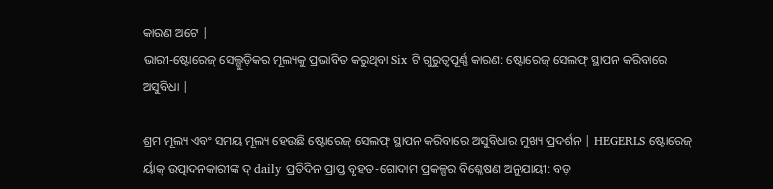କାରଣ ଅଟେ |
ଭାରୀ-ଷ୍ଟୋରେଜ୍ ସେଲ୍ଗୁଡ଼ିକର ମୂଲ୍ୟକୁ ପ୍ରଭାବିତ କରୁଥିବା Six ଟି ଗୁରୁତ୍ୱପୂର୍ଣ୍ଣ କାରଣ: ଷ୍ଟୋରେଜ୍ ସେଲଫ୍ ସ୍ଥାପନ କରିବାରେ ଅସୁବିଧା |

ଶ୍ରମ ମୂଲ୍ୟ ଏବଂ ସମୟ ମୂଲ୍ୟ ହେଉଛି ଷ୍ଟୋରେଜ୍ ସେଲଫ୍ ସ୍ଥାପନ କରିବାରେ ଅସୁବିଧାର ମୁଖ୍ୟ ପ୍ରଦର୍ଶନ | HEGERLS ଷ୍ଟୋରେଜ୍ ର୍ୟାକ୍ ଉତ୍ପାଦନକାରୀଙ୍କ ଦ୍ daily ପ୍ରତିଦିନ ପ୍ରାପ୍ତ ବୃହତ-ଗୋଦାମ ପ୍ରକଳ୍ପର ବିଶ୍ଳେଷଣ ଅନୁଯାୟୀ: ବଡ଼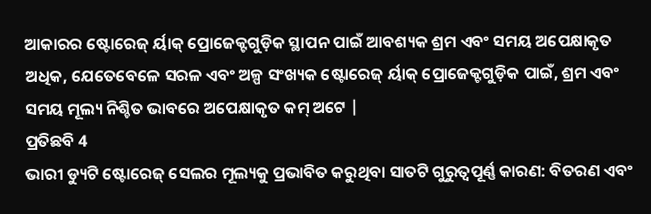ଆକାରର ଷ୍ଟୋରେଜ୍ ର୍ୟାକ୍ ପ୍ରୋଜେକ୍ଟଗୁଡ଼ିକ ସ୍ଥାପନ ପାଇଁ ଆବଶ୍ୟକ ଶ୍ରମ ଏବଂ ସମୟ ଅପେକ୍ଷାକୃତ ଅଧିକ, ଯେତେବେଳେ ସରଳ ଏବଂ ଅଳ୍ପ ସଂଖ୍ୟକ ଷ୍ଟୋରେଜ୍ ର୍ୟାକ୍ ପ୍ରୋଜେକ୍ଟଗୁଡ଼ିକ ପାଇଁ, ଶ୍ରମ ଏବଂ ସମୟ ମୂଲ୍ୟ ନିଶ୍ଚିତ ଭାବରେ ଅପେକ୍ଷାକୃତ କମ୍ ଅଟେ |
ପ୍ରତିଛବି 4
ଭାରୀ ଡ୍ୟୁଟି ଷ୍ଟୋରେଜ୍ ସେଲର ମୂଲ୍ୟକୁ ପ୍ରଭାବିତ କରୁଥିବା ସାତଟି ଗୁରୁତ୍ୱପୂର୍ଣ୍ଣ କାରଣ: ବିତରଣ ଏବଂ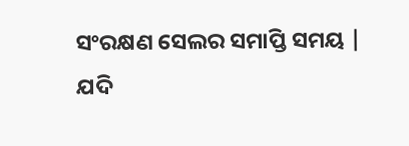ସଂରକ୍ଷଣ ସେଲର ସମାପ୍ତି ସମୟ |
ଯଦି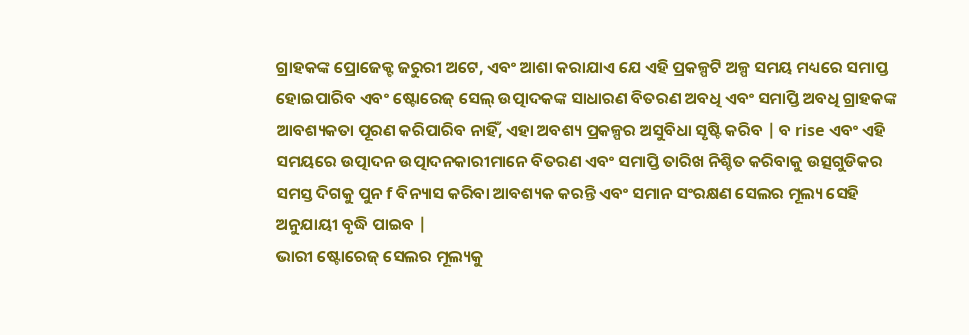ଗ୍ରାହକଙ୍କ ପ୍ରୋଜେକ୍ଟ ଜରୁରୀ ଅଟେ, ଏବଂ ଆଶା କରାଯାଏ ଯେ ଏହି ପ୍ରକଳ୍ପଟି ଅଳ୍ପ ସମୟ ମଧ୍ୟରେ ସମାପ୍ତ ହୋଇପାରିବ ଏବଂ ଷ୍ଟୋରେଜ୍ ସେଲ୍ ଉତ୍ପାଦକଙ୍କ ସାଧାରଣ ବିତରଣ ଅବଧି ଏବଂ ସମାପ୍ତି ଅବଧି ଗ୍ରାହକଙ୍କ ଆବଶ୍ୟକତା ପୂରଣ କରିପାରିବ ନାହିଁ, ଏହା ଅବଶ୍ୟ ପ୍ରକଳ୍ପର ଅସୁବିଧା ସୃଷ୍ଟି କରିବ | ବ rise ଏବଂ ଏହି ସମୟରେ ଉତ୍ପାଦନ ଉତ୍ପାଦନକାରୀମାନେ ବିତରଣ ଏବଂ ସମାପ୍ତି ତାରିଖ ନିଶ୍ଚିତ କରିବାକୁ ଉତ୍ସଗୁଡିକର ସମସ୍ତ ଦିଗକୁ ପୁନ f ବିନ୍ୟାସ କରିବା ଆବଶ୍ୟକ କରନ୍ତି ଏବଂ ସମାନ ସଂରକ୍ଷଣ ସେଲର ମୂଲ୍ୟ ସେହି ଅନୁଯାୟୀ ବୃଦ୍ଧି ପାଇବ |
ଭାରୀ ଷ୍ଟୋରେଜ୍ ସେଲର ମୂଲ୍ୟକୁ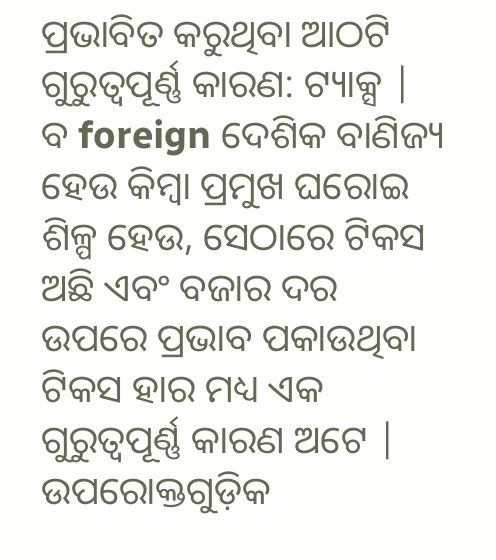ପ୍ରଭାବିତ କରୁଥିବା ଆଠଟି ଗୁରୁତ୍ୱପୂର୍ଣ୍ଣ କାରଣ: ଟ୍ୟାକ୍ସ |
ବ foreign ଦେଶିକ ବାଣିଜ୍ୟ ହେଉ କିମ୍ବା ପ୍ରମୁଖ ଘରୋଇ ଶିଳ୍ପ ହେଉ, ସେଠାରେ ଟିକସ ଅଛି ଏବଂ ବଜାର ଦର ଉପରେ ପ୍ରଭାବ ପକାଉଥିବା ଟିକସ ହାର ମଧ୍ୟ ଏକ ଗୁରୁତ୍ୱପୂର୍ଣ୍ଣ କାରଣ ଅଟେ |
ଉପରୋକ୍ତଗୁଡ଼ିକ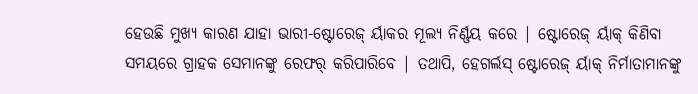ହେଉଛି ମୁଖ୍ୟ କାରଣ ଯାହା ଭାରୀ-ଷ୍ଟୋରେଜ୍ ର୍ୟାକର ମୂଲ୍ୟ ନିର୍ଣ୍ଣୟ କରେ | ଷ୍ଟୋରେଜ୍ ର୍ୟାକ୍ କିଣିବା ସମୟରେ ଗ୍ରାହକ ସେମାନଙ୍କୁ ରେଫର୍ କରିପାରିବେ | ତଥାପି, ହେଗର୍ଲସ୍ ଷ୍ଟୋରେଜ୍ ର୍ୟାକ୍ ନିର୍ମାତାମାନଙ୍କୁ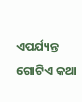ଏପର୍ଯ୍ୟନ୍ତ ଗୋଟିଏ କଥା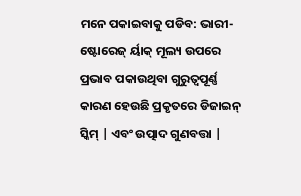ମନେ ପକାଇବାକୁ ପଡିବ: ଭାରୀ-ଷ୍ଟୋରେଜ୍ ର୍ୟାକ୍ ମୂଲ୍ୟ ଉପରେ ପ୍ରଭାବ ପକାଉଥିବା ଗୁରୁତ୍ୱପୂର୍ଣ୍ଣ କାରଣ ହେଉଛି ପ୍ରକୃତରେ ଡିଜାଇନ୍ ସ୍କିମ୍ | ଏବଂ ଉତ୍ପାଦ ଗୁଣବତ୍ତା |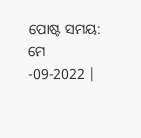ପୋଷ୍ଟ ସମୟ: ମେ -09-2022 |